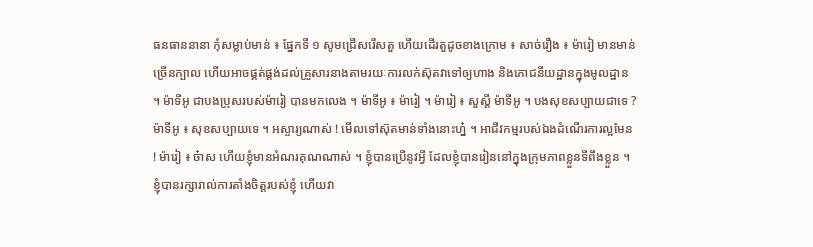ធនធាននានា កុំសម្លាប់មាន់ ៖ ផ្នែកទី ១ សូមជ្រើសរើសតួ ហើយដើរតួដូចខាងក្រោម ៖ សាច់រឿង ៖ ម៉ារៀ មានមាន់ច្រើនក្បាល ហើយអាចផ្គត់ផ្គង់ដល់គ្រួសារនាងតាមរយៈការលក់ស៊ុតវាទៅឲ្យហាង និងភោជនីយដ្ឋានក្នុងមូលដ្ឋាន ។ ម៉ាទីអូ ជាបងប្រុសរបស់ម៉ារៀ បានមកលេង ។ ម៉ាទីអូ ៖ ម៉ារៀ ។ ម៉ារៀ ៖ សួស្ដី ម៉ាទីអូ ។ បងសុខសប្បាយជាទេ ? ម៉ាទីអូ ៖ សុខសប្បាយទេ ។ អស្ចារ្យណាស់ ! មើលទៅស៊ុតមាន់ទាំងនោះហ្ន៎ ។ អាជីវកម្មរបស់ឯងដំណើរការល្អមែន ! ម៉ារៀ ៖ ច៎ាស ហើយខ្ញុំមានអំណរគុណណាស់ ។ ខ្ញុំបានប្រើនូវអ្វី ដែលខ្ញុំបានរៀននៅក្នុងក្រុមភាពខ្លួនទីពឹងខ្លួន ។ ខ្ញុំបានរក្សារាល់ការតាំងចិត្តរបស់ខ្ញុំ ហើយវា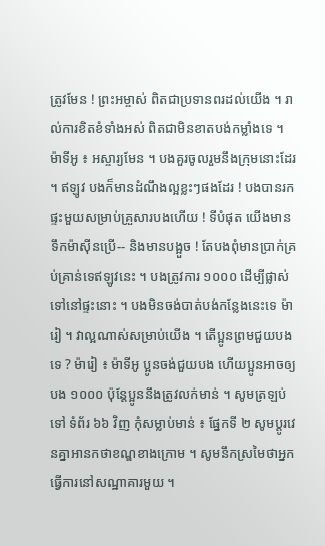ត្រូវមែន ! ព្រះអម្ចាស់ ពិតជាប្រទានពរដល់យើង ។ រាល់ការខិតខំទាំងអស់ ពិតជាមិនខាតបង់កម្លាំងទេ ។ ម៉ាទីអូ ៖ អស្ចារ្យមែន ។ បងគួរចូលរួមនឹងក្រុមនោះដែរ ។ ឥឡូវ បងក៏មានដំណឹងល្អខ្លះៗផងដែរ ! បងបានរកផ្ទះមួយសម្រាប់គ្រួសារបងហើយ ! ទីបំផុត យើងមានទឹកម៉ាស៊ីនប្រើ-- និងមានបង្អួច ! តែបងពុំមានប្រាក់គ្រប់គ្រាន់ទេឥឡូវនេះ ។ បងត្រូវការ ១០០០ ដើម្បីផ្លាស់ទៅនៅផ្ទះនោះ ។ បងមិនចង់បាត់បង់កន្លែងនេះទេ ម៉ារៀ ។ វាល្អណាស់សម្រាប់យើង ។ តើប្អូនព្រមជួយបងទេ ? ម៉ារៀ ៖ ម៉ាទីអូ ប្អូនចង់ជួយបង ហើយប្អូនអាចឲ្យបង ១០០០ ប៉ុន្តែប្អូននឹងត្រូវលក់មាន់ ។ សូមត្រឡប់ទៅ ទំព័រ ៦៦ វិញ កុំសម្លាប់មាន់ ៖ ផ្នែកទី ២ សូមប្តូរវេនគ្នាអានកថាខណ្ឌខាងក្រោម ។ សូមនឹកស្រមៃថាអ្នកធ្វើការនៅសណ្ឋាគារមួយ ។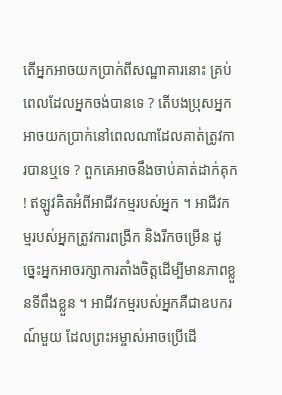តើអ្នកអាចយកប្រាក់ពីសណ្ឋាគារនោះ គ្រប់ពេលដែលអ្នកចង់បានទេ ? តើបងប្រុសអ្នកអាចយកប្រាក់នៅពេលណាដែលគាត់ត្រូវការបានឬទេ ? ពួកគេអាចនឹងចាប់គាត់ដាក់គុក ! ឥឡូវគិតអំពីអាជីវកម្មរបស់អ្នក ។ អាជីវកម្មរបស់អ្នកត្រូវការពង្រីក និងរីកចម្រើន ដូច្នេះអ្នកអាចរក្សាការតាំងចិត្តដើម្បីមានភាពខ្លួនទីពឹងខ្លួន ។ អាជីវកម្មរបស់អ្នកគឺជាឧបករណ៍មួយ ដែលព្រះអម្ចាស់អាចប្រើដើ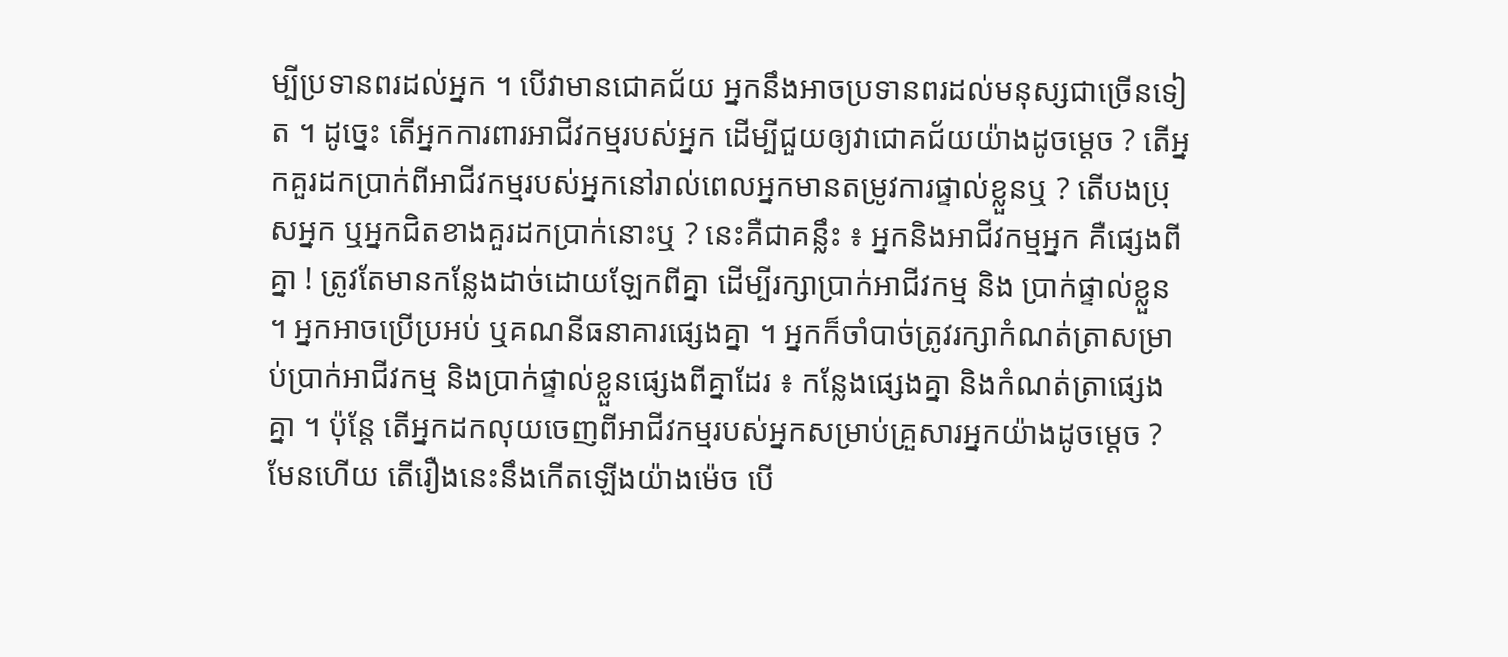ម្បីប្រទានពរដល់អ្នក ។ បើវាមានជោគជ័យ អ្នកនឹងអាចប្រទានពរដល់មនុស្សជាច្រើនទៀត ។ ដូច្នេះ តើអ្នកការពារអាជីវកម្មរបស់អ្នក ដើម្បីជួយឲ្យវាជោគជ័យយ៉ាងដូចម្ដេច ? តើអ្នកគួរដកប្រាក់ពីអាជីវកម្មរបស់អ្នកនៅរាល់ពេលអ្នកមានតម្រូវការផ្ទាល់ខ្លួនឬ ? តើបងប្រុសអ្នក ឬអ្នកជិតខាងគួរដកប្រាក់នោះឬ ? នេះគឺជាគន្លឹះ ៖ អ្នកនិងអាជីវកម្មអ្នក គឺផ្សេងពីគ្នា ! ត្រូវតែមានកន្លែងដាច់ដោយឡែកពីគ្នា ដើម្បីរក្សាប្រាក់អាជីវកម្ម និង ប្រាក់ផ្ទាល់ខ្លួន ។ អ្នកអាចប្រើប្រអប់ ឬគណនីធនាគារផ្សេងគ្នា ។ អ្នកក៏ចាំបាច់ត្រូវរក្សាកំណត់ត្រាសម្រាប់ប្រាក់អាជីវកម្ម និងប្រាក់ផ្ទាល់ខ្លួនផ្សេងពីគ្នាដែរ ៖ កន្លែងផ្សេងគ្នា និងកំណត់ត្រាផ្សេងគ្នា ។ ប៉ុន្តែ តើអ្នកដកលុយចេញពីអាជីវកម្មរបស់អ្នកសម្រាប់គ្រួសារអ្នកយ៉ាងដូចម្ដេច ? មែនហើយ តើរឿងនេះនឹងកើតឡើងយ៉ាងម៉េច បើ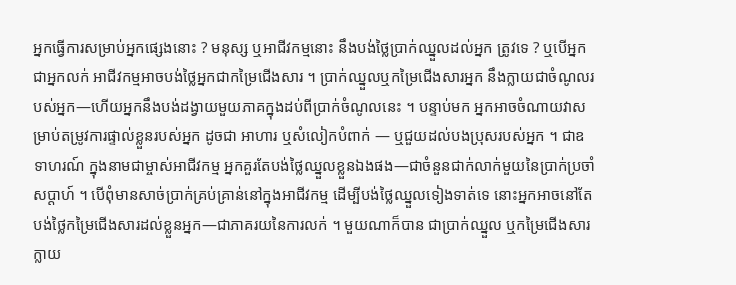អ្នកធ្វើការសម្រាប់អ្នកផ្សេងនោះ ? មនុស្ស ឬអាជីវកម្មនោះ នឹងបង់ថ្លៃប្រាក់ឈ្នួលដល់អ្នក ត្រូវទេ ? ឬបើអ្នកជាអ្នកលក់ អាជីវកម្មអាចបង់ថ្លៃអ្នកជាកម្រៃជើងសារ ។ ប្រាក់ឈ្នួលឬកម្រៃជើងសារអ្នក នឹងក្លាយជាចំណូលរបស់អ្នក—ហើយអ្នកនឹងបង់ដង្វាយមួយភាគក្នុងដប់ពីប្រាក់ចំណូលនេះ ។ បន្ទាប់មក អ្នកអាចចំណាយវាសម្រាប់តម្រូវការផ្ទាល់ខ្លួនរបស់អ្នក ដូចជា អាហារ ឬសំលៀកបំពាក់ — ឬជួយដល់បងប្រុសរបស់អ្នក ។ ជាឧទាហរណ៍ ក្នុងនាមជាម្ចាស់អាជីវកម្ម អ្នកគួរតែបង់ថ្លៃឈ្នួលខ្លួនឯងផង—ជាចំនួនជាក់លាក់មួយនៃប្រាក់ប្រចាំសប្ដាហ៍ ។ បើពុំមានសាច់ប្រាក់គ្រប់គ្រាន់នៅក្នុងអាជីវកម្ម ដើម្បីបង់ថ្លៃឈ្នួលទៀងទាត់ទេ នោះអ្នកអាចនៅតែបង់ថ្លៃកម្រៃជើងសារដល់ខ្លួនអ្នក—ជាភាគរយនៃការលក់ ។ មួយណាក៏បាន ជាប្រាក់ឈ្នួល ឬកម្រៃជើងសារ ក្លាយ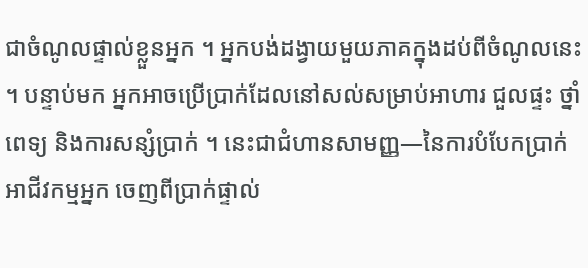ជាចំណូលផ្ទាល់ខ្លួនអ្នក ។ អ្នកបង់ដង្វាយមួយភាគក្នុងដប់ពីចំណូលនេះ ។ បន្ទាប់មក អ្នកអាចប្រើប្រាក់ដែលនៅសល់សម្រាប់អាហារ ជួលផ្ទះ ថ្នាំពេទ្យ និងការសន្សំប្រាក់ ។ នេះជាជំហានសាមញ្ញ—នៃការបំបែកប្រាក់អាជីវកម្មអ្នក ចេញពីប្រាក់ផ្ទាល់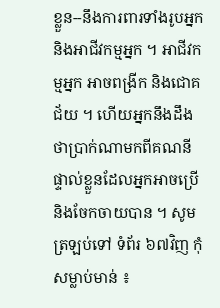ខ្លួន--នឹងការពារទាំងរូបអ្នក និងអាជីវកម្មអ្នក ។ អាជីវកម្មអ្នក អាចពង្រីក និងជោគជ័យ ។ ហើយអ្នកនឹងដឹងថាប្រាក់ណាមកពីគណនីផ្ទាល់ខ្លួនដែលអ្នកអាចប្រើ និងចែកចាយបាន ។ សូមត្រឡប់ទៅ ទំព័រ ៦៧វិញ កុំសម្លាប់មាន់ ៖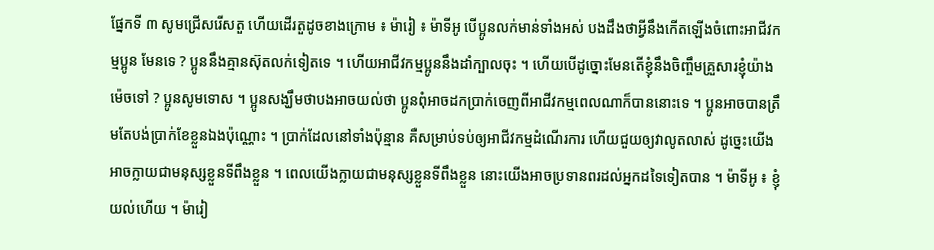ផ្នែកទី ៣ សូមជ្រើសរើសតួ ហើយដើរតួដូចខាងក្រោម ៖ ម៉ារៀ ៖ ម៉ាទីអូ បើប្អូនលក់មាន់ទាំងអស់ បងដឹងថាអ្វីនឹងកើតឡើងចំពោះអាជីវកម្មប្អូន មែនទេ ? ប្អូននឹងគ្មានស៊ុតលក់ទៀតទេ ។ ហើយអាជីវកម្មប្អូននឹងដាំក្បាលចុះ ។ ហើយបើដូច្នោះមែនតើខ្ញុំនឹងចិញ្ចឹមគ្រួសារខ្ញុំយ៉ាងម៉េចទៅ ? ប្អូនសូមទោស ។ ប្អូនសង្ឃឹមថាបងអាចយល់ថា ប្អូនពុំអាចដកប្រាក់ចេញពីអាជីវកម្មពេលណាក៏បាននោះទេ ។ ប្អូនអាចបានត្រឹមតែបង់ប្រាក់ខែខ្លួនឯងប៉ុណ្ណោះ ។ ប្រាក់ដែលនៅទាំងប៉ុន្មាន គឺសម្រាប់ទប់ឲ្យអាជីវកម្មដំណើរការ ហើយជួយឲ្យវាលូតលាស់ ដូច្នេះយើងអាចក្លាយជាមនុស្សខ្លួនទីពឹងខ្លួន ។ ពេលយើងក្លាយជាមនុស្សខ្លួនទីពឹងខ្លួន នោះយើងអាចប្រទានពរដល់អ្នកដទៃទៀតបាន ។ ម៉ាទីអូ ៖ ខ្ញុំយល់ហើយ ។ ម៉ារៀ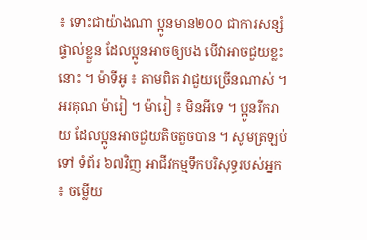៖ ទោះជាយ៉ាងណា ប្អូនមាន២០០ ជាការសន្សំផ្ទាល់ខ្លួន ដែលប្អូនអាចឲ្យបង បើវាអាចជួយខ្លះនោះ ។ ម៉ាទីអូ ៖ តាមពិត វាជួយច្រើនណាស់ ។ អរគុណ ម៉ារៀ ។ ម៉ារៀ ៖ មិនអីទេ ។ ប្អូនរីករាយ ដែលប្អូនអាចជួយតិចតួចបាន ។ សូមត្រឡប់ទៅ ទំព័រ ៦៧វិញ អាជីវកម្មទឹកបរិសុទ្ធរបស់អ្នក ៖ ចម្លើយ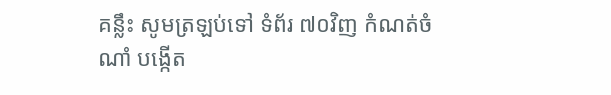គន្លឹះ សូមត្រឡប់ទៅ ទំព័រ ៧០វិញ កំណត់ចំណាំ បង្កើត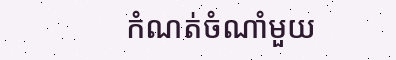កំណត់ចំណាំមួយ